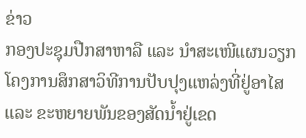ຂ່າວ
ກອງປະຊຸມປືກສາຫາລື ແລະ ນໍາສະເໜີແຜນວຽກໂຄງການສຶກສາວິທີການປັບປຸງແຫລ່ງທີ່ຢູ່ອາໄສ ແລະ ຂະຫຍາຍພັນຂອງສັດນໍ້າຢູ່ເຂດ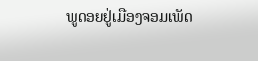ພູດອຍຢູ່ເມືອງຈອມເພັດ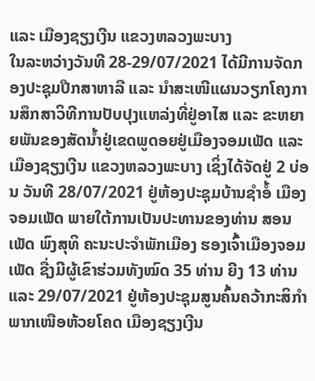ແລະ ເມືອງຊຽງເງີນ ແຂວງຫລວງພະບາງ
ໃນລະຫວ່າງວັນທີ 28-29/07/2021 ໄດ້ມີການຈັດກອງປະຊຸມປືກສາຫາລື ແລະ ນໍາສະເໜີແຜນວຽກໂຄງການສຶກສາວິທີການປັບປຸງແຫລ່ງທີ່ຢູ່ອາໄສ ແລະ ຂະຫຍາຍພັນຂອງສັດນໍ້າຢູ່ເຂດພູດອຍຢູ່ເມືອງຈອມເພັດ ແລະ ເມືອງຊຽງເງີນ ແຂວງຫລວງພະບາງ ເຊິ່ງໄດ້ຈັດຢູ່ 2 ບ່ອນ ວັນທີ 28/07/2021 ຢູ່ຫ້ອງປະຊຸມບ້ານຊໍາອໍ້ ເມືອງຈອມເພັດ ພາຍໃຕ້ການເປັນປະທານຂອງທ່ານ ສອນເພັດ ພົງສຸທິ ຄະນະປະຈໍາພັກເມືອງ ຮອງເຈົ້າເມືອງຈອມເພັດ ຊື່ງມີຜູ້ເຂົາຮ່ວມທັງໝົດ 35 ທ່ານ ຍີງ 13 ທ່ານ ແລະ 29/07/2021 ຢູ່ຫ້ອງປະຊຸມສູນຄົ້ນຄວ້າກະສິກໍາພາກເໜືອຫ້ວຍໂຄດ ເມືອງຊຽງເງີນ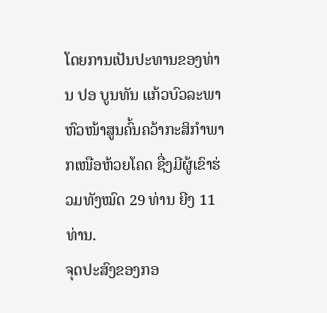ໂດຍການເປັນປະທານຂອງທ່ານ ປອ ບູນທັນ ແກ້ວບົວລະພາ ຫົວໜ້າສູນຄົ້ນຄວ້າກະສິກໍາພາກເໜືອຫ້ວຍໂຄດ ຊື່ງມີຜູ້ເຂົາຮ່ວມທັງໝົດ 29 ທ່ານ ຍີງ 11 ທ່ານ.
ຈຸດປະສົງຂອງກອ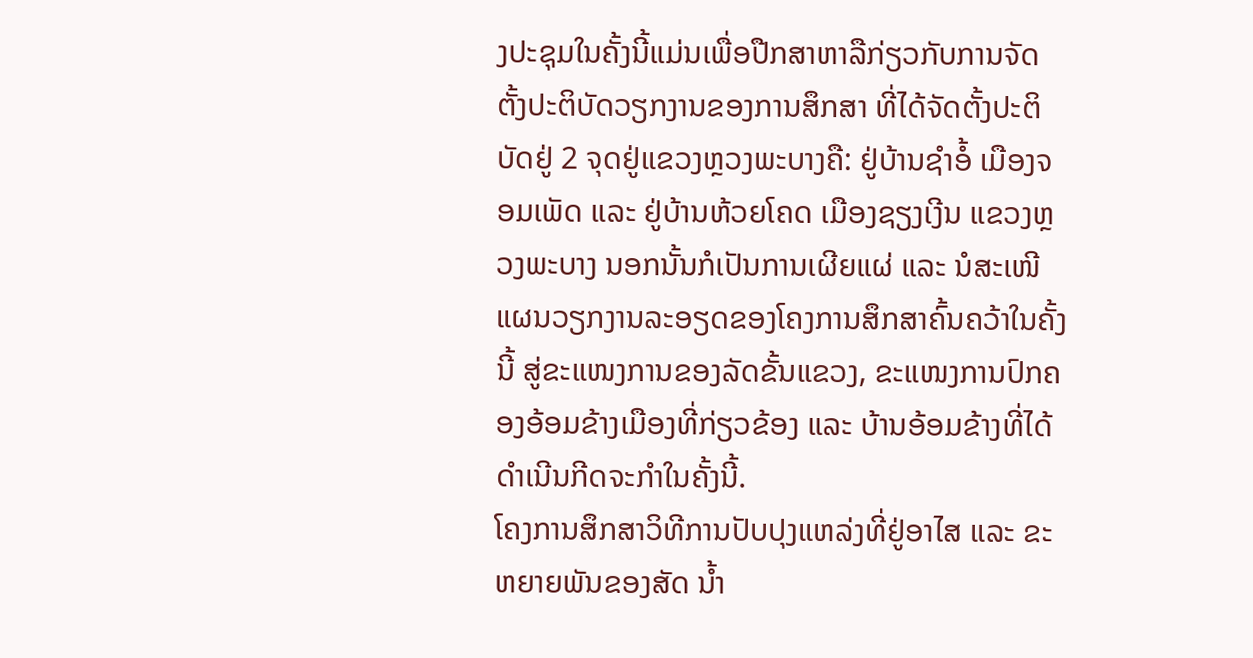ງປະຊຸມໃນຄັ້ງນີ້ແມ່ນເພື່ອປືກສາຫາລືກ່ຽວກັບການຈັດຕັ້ງປະຕິບັດວຽກງານຂອງການສຶກສາ ທີ່ໄດ້ຈັດຕັ້ງປະຕິ ບັດຢູ່ 2 ຈຸດຢູ່ແຂວງຫຼວງພະບາງຄື: ຢູ່ບ້ານຊໍາອໍ້ ເມືອງຈອມເພັດ ແລະ ຢູ່ບ້ານຫ້ວຍໂຄດ ເມືອງຊຽງເງີນ ແຂວງຫຼວງພະບາງ ນອກນັ້ນກໍເປັນການເຜີຍແຜ່ ແລະ ນໍສະເໜີແຜນວຽກງານລະອຽດຂອງໂຄງການສຶກສາຄົ້ນຄວ້າໃນຄັ້ງນີ້ ສູ່ຂະແໜງການຂອງລັດຂັ້ນແຂວງ, ຂະແໜງການປົກຄອງອ້ອມຂ້າງເມືອງທີ່ກ່ຽວຂ້ອງ ແລະ ບ້ານອ້ອມຂ້າງທີ່ໄດ້ດໍາເນີນກີດຈະກໍາໃນຄັ້ງນີ້.
ໂຄງການສຶກສາວິທີການປັບປຸງແຫລ່ງທີ່ຢູ່ອາໄສ ແລະ ຂະຫຍາຍພັນຂອງສັດ ນໍ້າ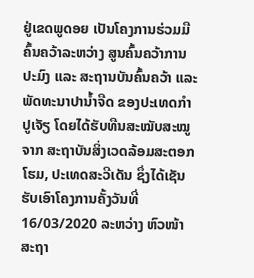ຢູ່ເຂດພູດອຍ ເປັນໂຄງການຮ່ວມມືຄົ້ນຄວ້າລະຫວ່າງ ສູນຄົ້ນຄວ້າການປະມົງ ແລະ ສະຖານບັນຄົ້ນຄວ້າ ແລະ ພັດທະນາປານໍ້າຈືດ ຂອງປະເທດກໍາປູເຈັຽ ໂດຍໄດ້ຮັບທືນສະໝັບສະໝູຈາກ ສະຖາບັນສິ່ງເວດລ້ອມສະຕອກໂຮມ, ປະເທດສະວີເດັນ ຊຶ່ງໄດ້ເຊັນຮັບເອົາໂຄງການຄັ້ງວັນທີ່ 16/03/2020 ລະຫວ່າງ ຫົວໜ້າ ສະຖາ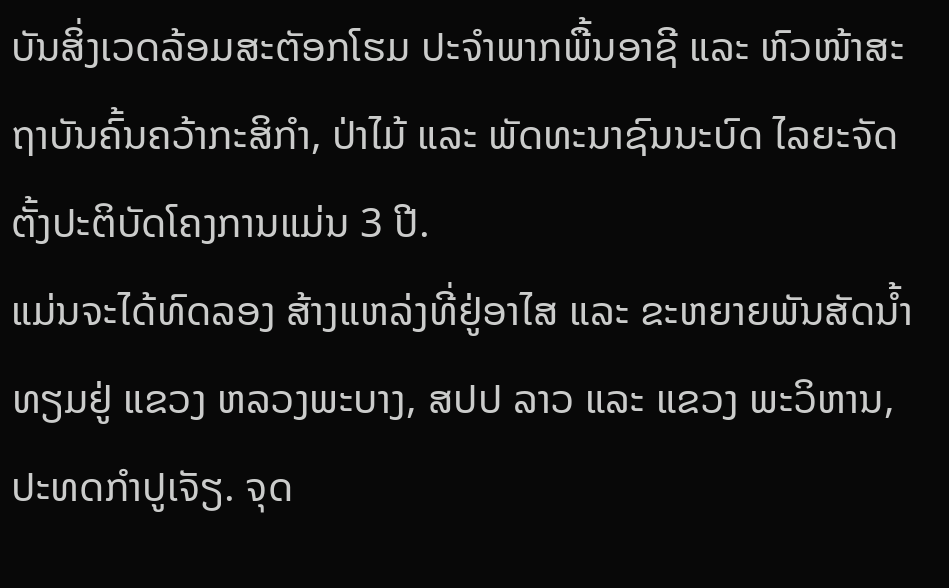ບັນສິ່ງເວດລ້ອມສະຕັອກໂຮມ ປະຈໍາພາກພື້ນອາຊີ ແລະ ຫົວໜ້າສະຖາບັນຄົ້ນຄວ້າກະສິກໍາ, ປ່າໄມ້ ແລະ ພັດທະນາຊົນນະບົດ ໄລຍະຈັດຕັ້ງປະຕິບັດໂຄງການແມ່ນ 3 ປີ.
ແມ່ນຈະໄດ້ທົດລອງ ສ້າງແຫລ່ງທີ່ຢູ່ອາໄສ ແລະ ຂະຫຍາຍພັນສັດນໍ້າ ທຽມຢູ່ ແຂວງ ຫລວງພະບາງ, ສປປ ລາວ ແລະ ແຂວງ ພະວິຫານ, ປະທດກໍາປູເຈັຽ. ຈຸດ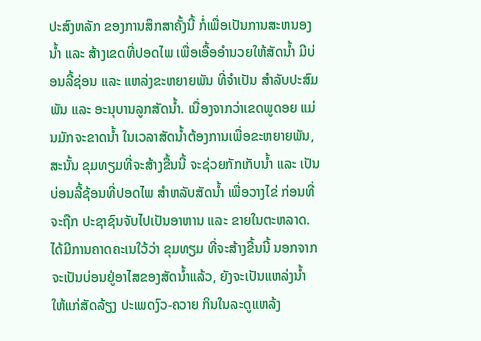ປະສົງຫລັກ ຂອງການສຶກສາຄັ້ງນີ້ ກໍ່ເພື່ອເປັນການສະຫນອງນໍ້າ ແລະ ສ້າງເຂດທີ່ປອດໄພ ເພື່ອເອື້ອອໍານວຍໃຫ້ສັດນໍ້າ ມີບ່ອນລີ້ຊ່ອນ ແລະ ແຫລ່ງຂະຫຍາຍພັນ ທີ່ຈໍາເປັນ ສໍາລັບປະສົມພັນ ແລະ ອະນຸບານລູກສັດນໍ້າ. ເນື່ອງຈາກວ່າເຂດພູດອຍ ແມ່ນມັກຈະຂາດນໍ້າ ໃນເວລາສັດນໍ້າຕ້ອງການເພື່ອຂະຫຍາຍພັນ, ສະນັ້ນ ຂຸມທຽມທີ່ຈະສ້າງຂື້ນນີ້ ຈະຊ່ວຍກັກເກັບນໍ້າ ແລະ ເປັນບ່ອນລີ້ຊ້ອນທີ່ປອດໄພ ສໍາຫລັບສັດນໍ້າ ເພື່ອວາງໄຂ່ ກ່ອນທີ່ຈະຖືກ ປະຊາຊົນຈັບໄປເປັນອາຫານ ແລະ ຂາຍໃນຕະຫລາດ. ໄດ້ມີການຄາດຄະເນໃວ້ວ່າ ຂຸມທຽມ ທີ່ຈະສ້າງຂື້ນນີ້ ນອກຈາກຈະເປັນບ່ອນຢູ່ອາໄສຂອງສັດນໍ້າແລ້ວ, ຍັງຈະເປັນແຫລ່ງນໍ້າ ໃຫ້ແກ່ສັດລ້ຽງ ປະເພດງົວ-ຄວາຍ ກິນໃນລະດູແຫລ້ງ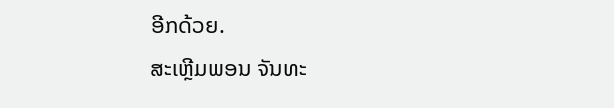ອີກດ້ວຍ.
ສະເຫຼີມພອນ ຈັນທະ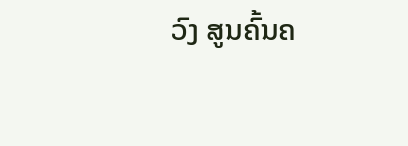ວົງ ສູນຄົ້ນຄ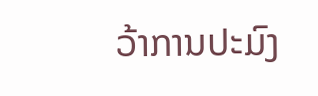ວ້າການປະມົງ